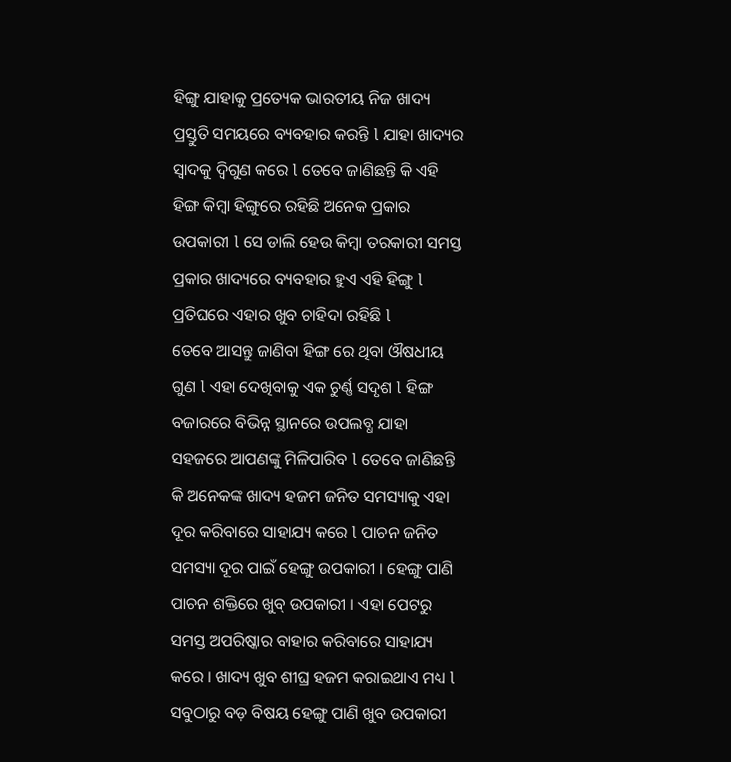ହିଙ୍ଗୁ ଯାହାକୁ ପ୍ରତ୍ୟେକ ଭାରତୀୟ ନିଜ ଖାଦ୍ୟ ପ୍ରସ୍ତୁତି ସମୟରେ ବ୍ୟବହାର କରନ୍ତି l ଯାହା ଖାଦ୍ୟର ସ୍ୱାଦକୁ ଦ୍ଵିଗୁଣ କରେ l ତେବେ ଜାଣିଛନ୍ତି କି ଏହି ହିଙ୍ଗ କିମ୍ବା ହିଙ୍ଗୁରେ ରହିଛି ଅନେକ ପ୍ରକାର ଉପକାରୀ l ସେ ଡାଲି ହେଉ କିମ୍ବା ତରକାରୀ ସମସ୍ତ ପ୍ରକାର ଖାଦ୍ୟରେ ବ୍ୟବହାର ହୁଏ ଏହି ହିଙ୍ଗୁ l ପ୍ରତିଘରେ ଏହାର ଖୁବ ଚାହିଦା ରହିଛି l
ତେବେ ଆସନ୍ତୁ ଜାଣିବା ହିଙ୍ଗ ରେ ଥିବା ଔଷଧୀୟ ଗୁଣ l ଏହା ଦେଖିବାକୁ ଏକ ଚୁର୍ଣ୍ଣ ସଦୃଶ l ହିଙ୍ଗ ବଜାରରେ ବିଭିନ୍ନ ସ୍ଥାନରେ ଉପଲବ୍ଧ ଯାହା ସହଜରେ ଆପଣଙ୍କୁ ମିଳିପାରିବ l ତେବେ ଜାଣିଛନ୍ତି କି ଅନେକଙ୍କ ଖାଦ୍ୟ ହଜମ ଜନିତ ସମସ୍ୟାକୁ ଏହା ଦୂର କରିବାରେ ସାହାଯ୍ୟ କରେ l ପାଚନ ଜନିତ ସମସ୍ୟା ଦୂର ପାଇଁ ହେଙ୍ଗୁ ଉପକାରୀ । ହେଙ୍ଗୁ ପାଣି ପାଚନ ଶକ୍ତିରେ ଖୁବ୍ ଉପକାରୀ । ଏହା ପେଟରୁ ସମସ୍ତ ଅପରିଷ୍କାର ବାହାର କରିବାରେ ସାହାଯ୍ୟ କରେ । ଖାଦ୍ୟ ଖୁବ ଶୀଘ୍ର ହଜମ କରାଇଥାଏ ମଧ୍ୟ l
ସବୁଠାରୁ ବଡ଼ ବିଷୟ ହେଙ୍ଗୁ ପାଣି ଖୁବ ଉପକାରୀ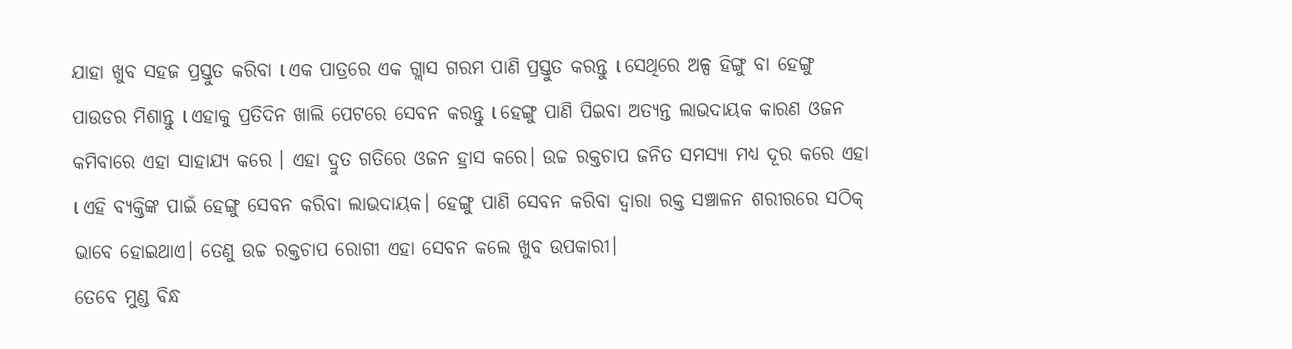ଯାହା ଖୁବ ସହଜ ପ୍ରସ୍ତୁତ କରିବା l ଏକ ପାତ୍ରରେ ଏକ ଗ୍ଲାସ ଗରମ ପାଣି ପ୍ରସ୍ତୁତ କରନ୍ତୁ l ସେଥିରେ ଅଳ୍ପ ହିଙ୍ଗୁ ବା ହେଙ୍ଗୁ ପାଉଡର ମିଶାନ୍ତୁ l ଏହାକୁ ପ୍ରତିଦିନ ଖାଲି ପେଟରେ ସେବନ କରନ୍ତୁ l ହେଙ୍ଗୁ ପାଣି ପିଇବା ଅତ୍ୟନ୍ତ ଲାଭଦାୟକ କାରଣ ଓଜନ କମିବାରେ ଏହା ସାହାଯ୍ୟ କରେ । ଏହା ଦ୍ରୁତ ଗତିରେ ଓଜନ ହ୍ରାସ କରେ। ଉଚ୍ଚ ରକ୍ତଚାପ ଜନିତ ସମସ୍ୟା ମଧ୍ୟ ଦୂର କରେ ଏହା l ଏହି ବ୍ୟକ୍ତିଙ୍କ ପାଇଁ ହେଙ୍ଗୁ ସେବନ କରିବା ଲାଭଦାୟକ। ହେଙ୍ଗୁ ପାଣି ସେବନ କରିବା ଦ୍ୱାରା ରକ୍ତ ସଞ୍ଚାଳନ ଶରୀରରେ ସଠିକ୍ ଭାବେ ହୋଇଥାଏ। ତେଣୁ ଉଚ୍ଚ ରକ୍ତଚାପ ରୋଗୀ ଏହା ସେବନ କଲେ ଖୁବ ଉପକାରୀ।
ତେବେ ମୁଣ୍ଡ ବିନ୍ଧ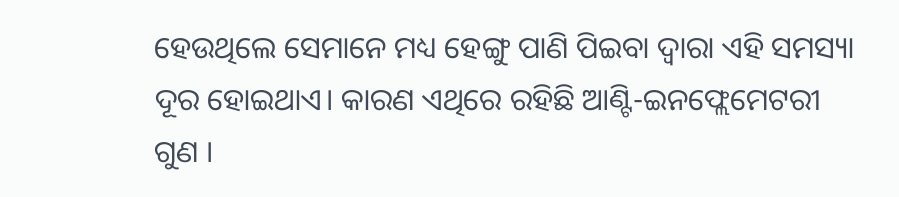ହେଉଥିଲେ ସେମାନେ ମଧ୍ୟ ହେଙ୍ଗୁ ପାଣି ପିଇବା ଦ୍ୱାରା ଏହି ସମସ୍ୟା ଦୂର ହୋଇଥାଏ। କାରଣ ଏଥିରେ ରହିଛି ଆଣ୍ଟି-ଇନଫ୍ଲେମେଟରୀ ଗୁଣ ।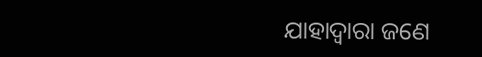ଯାହାଦ୍ୱାରା ଜଣେ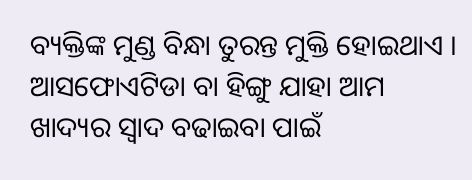ବ୍ୟକ୍ତିଙ୍କ ମୁଣ୍ଡ ବିନ୍ଧା ତୁରନ୍ତ ମୁକ୍ତି ହୋଇଥାଏ ।
ଆସଫୋଏଟିଡା ବା ହିଙ୍ଗୁ ଯାହା ଆମ ଖାଦ୍ୟର ସ୍ୱାଦ ବଢାଇବା ପାଇଁ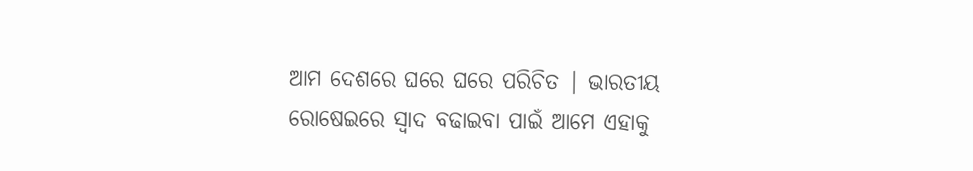ଆମ ଦେଶରେ ଘରେ ଘରେ ପରିଚିତ | ଭାରତୀୟ ରୋଷେଇରେ ସ୍ୱାଦ ବଢାଇବା ପାଇଁ ଆମେ ଏହାକୁ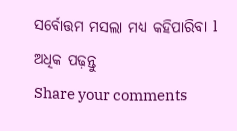ସର୍ବୋତ୍ତମ ମସଲା ମଧ୍ୟ କହିପାରିବା l
ଅଧିକ ପଢ଼ନ୍ତୁ
Share your comments